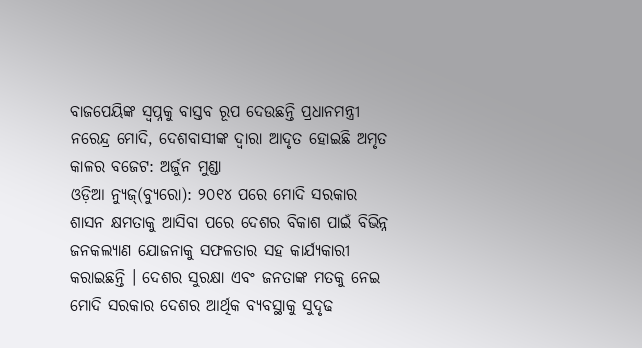ବାଜପେୟିଙ୍କ ସ୍ୱପ୍ନକୁ ବାସ୍ତବ ରୂପ ଦେଉଛନ୍ତି ପ୍ରଧାନମନ୍ତ୍ରୀ ନରେନ୍ଦ୍ର ମୋଦି, ଦେଶବାସୀଙ୍କ ଦ୍ୱାରା ଆଦୃତ ହୋଇଛି ଅମୃତ କାଳର ବଜେଟ: ଅର୍ଜୁନ ମୁଣ୍ଡା
ଓଡ଼ିଆ ନ୍ୟୁଜ୍(ବ୍ୟୁରୋ): ୨୦୧୪ ପରେ ମୋଦି ସରକାର ଶାସନ କ୍ଷମତାକୁ ଆସିବା ପରେ ଦେଶର ବିକାଶ ପାଇଁ ବିଭିନ୍ନ ଜନକଲ୍ୟାଣ ଯୋଜନାକୁ ସଫଳତାର ସହ କାର୍ଯ୍ୟକାରୀ କରାଇଛନ୍ତି । ଦେଶର ସୁରକ୍ଷା ଏବଂ ଜନତାଙ୍କ ମତକୁ ନେଇ ମୋଦି ସରକାର ଦେଶର ଆର୍ଥିକ ବ୍ୟବସ୍ଥାକୁ ସୁଦୃଢ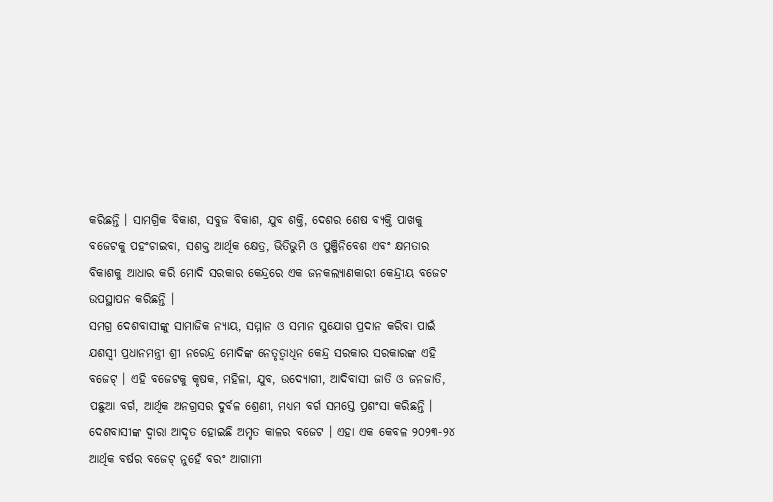କରିଛନ୍ତି । ସାମଗ୍ରିକ ବିକାଶ, ସବୁଜ ବିକାଶ, ଯୁବ ଶକ୍ତି, ଦେଶର ଶେଷ ବ୍ୟକ୍ତି ପାଖକୁ ବଜେଟକୁ ପହଂଚାଇବା, ସଶକ୍ତ ଆର୍ଥିକ କ୍ଷେତ୍ର, ଭିତିଭୁମି ଓ ପୁଞ୍ଜିନିବେଶ ଏବଂ କ୍ଷମତାର ବିକାଶକୁ ଆଧାର କରି ମୋଦି ସରକାର କେନ୍ଦ୍ରରେ ଏକ ଜନକଲ୍ୟାଣକାରୀ କେନ୍ଦ୍ରୀୟ ବଜେଟ ଉପସ୍ଥାପନ କରିଛନ୍ତି ।
ସମଗ୍ର ଦେଶବାସୀଙ୍କୁ ସାମାଜିକ ନ୍ୟାୟ, ସମ୍ମାନ ଓ ସମାନ ସୁଯୋଗ ପ୍ରଦାନ କରିବା ପାଇଁ ଯଶସ୍ୱୀ ପ୍ରଧାନମନ୍ତ୍ରୀ ଶ୍ରୀ ନରେନ୍ଦ୍ର ମୋଦିଙ୍କ ନେତୃତ୍ୱାଧିନ କେନ୍ଦ୍ର ସରକାର ସରକାରଙ୍କ ଏହି ବଜେଟ୍ । ଏହି ବଜେଟକୁ କୃଷକ, ମହିଳା, ଯୁବ, ଉଦ୍ୟୋଗୀ, ଆଦିବାସୀ ଜାତି ଓ ଜନଜାତି, ପଛୁଆ ବର୍ଗ, ଆର୍ଥିକ ଅନଗ୍ରସର ଦୁର୍ବଳ ଶ୍ରେଣୀ, ମଧ୍ୟମ ବର୍ଗ ସମସ୍ତେ ପ୍ରଶଂସା କରିଛନ୍ତି । ଦେଶବାସୀଙ୍କ ଦ୍ୱାରା ଆଦୃତ ହୋଇଛି ଅମୃତ କାଳର ବଜେଟ । ଏହା ଏକ କେବଳ ୨୦୨୩-୨୪ ଆର୍ଥିକ ବର୍ଷର ବଜେଟ୍ ନୁହେଁ ବରଂ ଆଗାମୀ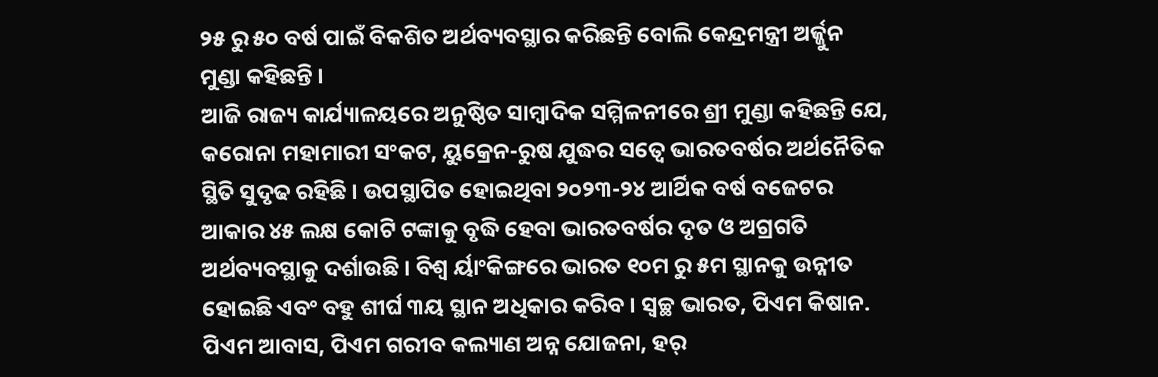୨୫ ରୁ ୫୦ ବର୍ଷ ପାଇଁ ବିକଶିତ ଅର୍ଥବ୍ୟବସ୍ଥାର କରିଛନ୍ତି ବୋଲି କେନ୍ଦ୍ରମନ୍ତ୍ରୀ ଅର୍ଜ୍ଜୁନ ମୁଣ୍ଡା କହିଛନ୍ତି ।
ଆଜି ରାଜ୍ୟ କାର୍ଯ୍ୟାଳୟରେ ଅନୁଷ୍ଠିତ ସାମ୍ବାଦିକ ସମ୍ମିଳନୀରେ ଶ୍ରୀ ମୁଣ୍ଡା କହିଛନ୍ତି ଯେ, କରୋନା ମହାମାରୀ ସଂକଟ, ୟୁକ୍ରେନ-ରୁଷ ଯୁଦ୍ଧର ସତ୍ୱେ ଭାରତବର୍ଷର ଅର୍ଥନୈତିକ ସ୍ଥିତି ସୁଦୃଢ ରହିଛି । ଉପସ୍ଥାପିତ ହୋଇଥିବା ୨୦୨୩-୨୪ ଆର୍ଥିକ ବର୍ଷ ବଜେଟର ଆକାର ୪୫ ଲକ୍ଷ କୋଟି ଟଙ୍କାକୁ ବୃଦ୍ଧି ହେବା ଭାରତବର୍ଷର ଦୃତ ଓ ଅଗ୍ରଗତି ଅର୍ଥବ୍ୟବସ୍ଥାକୁ ଦର୍ଶାଉଛି । ବିଶ୍ୱ ର୍ୟାଂକିଙ୍ଗରେ ଭାରତ ୧୦ମ ରୁ ୫ମ ସ୍ଥାନକୁ ଉନ୍ନୀତ ହୋଇଛି ଏବଂ ବହୁ ଶୀର୍ଘ ୩ୟ ସ୍ଥାନ ଅଧିକାର କରିବ । ସ୍ୱଚ୍ଛ ଭାରତ, ପିଏମ କିଷାନ. ପିଏମ ଆବାସ, ପିଏମ ଗରୀବ କଲ୍ୟାଣ ଅନ୍ନ ଯୋଜନା, ହର୍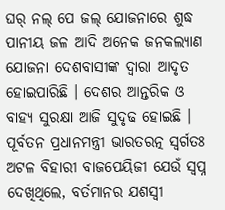ଘର୍ ନଲ୍ ପେ ଜଲ୍ ଯୋଜନାରେ ଶୁଦ୍ଧ ପାନୀୟ ଜଳ ଆଦି ଅନେକ ଜନକଲ୍ୟାଣ ଯୋଜନା ଦେଶବାସୀଙ୍କ ଦ୍ୱାରା ଆଦୃତ ହୋଇପାରିଛି । ଦେଶର ଆନ୍ତରିକ ଓ ବାହ୍ୟ ସୁରକ୍ଷା ଆଜି ସୁଦୃଢ ହୋଇଛି । ପୂର୍ବତନ ପ୍ରଧାନମନ୍ତ୍ରୀ ଭାରତରତ୍ନ ସ୍ୱର୍ଗତଃ ଅଟଳ ବିହାରୀ ବାଜପେୟିଜୀ ଯେଉଁ ସ୍ୱପ୍ନ ଦେଖିଥିଲେ, ବର୍ତମାନର ଯଶସ୍ୱୀ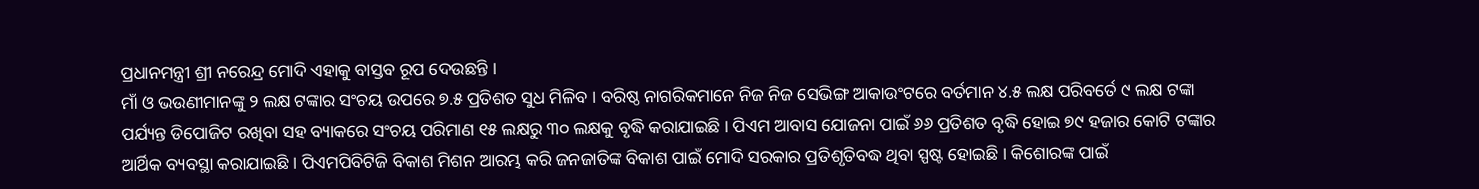ପ୍ରଧାନମନ୍ତ୍ରୀ ଶ୍ରୀ ନରେନ୍ଦ୍ର ମୋଦି ଏହାକୁ ବାସ୍ତବ ରୂପ ଦେଉଛନ୍ତି ।
ମାଁ ଓ ଭଉଣୀମାନଙ୍କୁ ୨ ଲକ୍ଷ ଟଙ୍କାର ସଂଚୟ ଉପରେ ୭.୫ ପ୍ରତିଶତ ସୁଧ ମିଳିବ । ବରିଷ୍ଠ ନାଗରିକମାନେ ନିଜ ନିଜ ସେଭିଙ୍ଗ ଆକାଉଂଟରେ ବର୍ତମାନ ୪.୫ ଲକ୍ଷ ପରିବର୍ତେ ୯ ଲକ୍ଷ ଟଙ୍କା ପର୍ଯ୍ୟନ୍ତ ଡିପୋଜିଟ ରଖିବା ସହ ବ୍ୟାକରେ ସଂଚୟ ପରିମାଣ ୧୫ ଲକ୍ଷରୁ ୩୦ ଲକ୍ଷକୁ ବୃଦ୍ଧି କରାଯାଇଛି । ପିଏମ ଆବାସ ଯୋଜନା ପାଇଁ ୬୬ ପ୍ରତିଶତ ବୃଦ୍ଧି ହୋଇ ୭୯ ହଜାର କୋଟି ଟଙ୍କାର ଆର୍ଥିକ ବ୍ୟବସ୍ଥା କରାଯାଇଛି । ପିଏମପିବିଟିଜି ବିକାଶ ମିଶନ ଆରମ୍ଭ କରି ଜନଜାତିଙ୍କ ବିକାଶ ପାଇଁ ମୋଦି ସରକାର ପ୍ରତିଶୃତିବଦ୍ଧ ଥିବା ସ୍ପଷ୍ଟ ହୋଇଛି । କିଶୋରଙ୍କ ପାଇଁ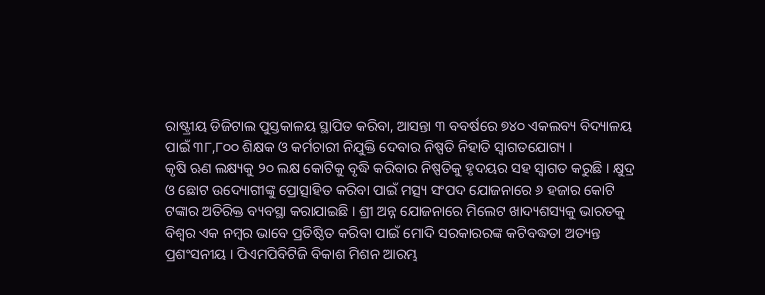ରାଷ୍ଟ୍ରୀୟ ଡିଜିଟାଲ ପୁସ୍ତକାଳୟ ସ୍ଥାପିତ କରିବା, ଆସନ୍ତା ୩ ବବର୍ଷରେ ୭୪୦ ଏକଲବ୍ୟ ବିଦ୍ୟାଳୟ ପାଇଁ ୩୮,୮୦୦ ଶିକ୍ଷକ ଓ କର୍ମଚାରୀ ନିଯୁକ୍ତି ଦେବାର ନିଷ୍ପତି ନିହାତି ସ୍ୱାଗତଯୋଗ୍ୟ ।
କୃଷି ଋଣ ଲକ୍ଷ୍ୟକୁ ୨୦ ଲକ୍ଷ କୋଟିକୁ ବୃଦ୍ଧି କରିବାର ନିଷ୍ପତିକୁ ହୃଦୟର ସହ ସ୍ୱାଗତ କରୁଛି । କ୍ଷୁଦ୍ର ଓ ଛୋଟ ଉଦ୍ୟୋଗୀଙ୍କୁ ପ୍ରୋତ୍ସାହିତ କରିବା ପାଇଁ ମତ୍ସ୍ୟ ସଂପଦ ଯୋଜନାରେ ୬ ହଜାର କୋଟି ଟଙ୍କାର ଅତିରିକ୍ତ ବ୍ୟବସ୍ଥା କରାଯାଇଛି । ଶ୍ରୀ ଅନ୍ନ ଯୋଜନାରେ ମିଲେଟ ଖାଦ୍ୟଶସ୍ୟକୁ ଭାରତକୁ ବିଶ୍ୱର ଏକ ନମ୍ବର ଭାବେ ପ୍ରତିଷ୍ଠିତ କରିବା ପାଇଁ ମୋଦି ସରକାରରଙ୍କ କଟିବଦ୍ଧତା ଅତ୍ୟନ୍ତ ପ୍ରଶଂସନୀୟ । ପିଏମପିବିଟିଜି ବିକାଶ ମିଶନ ଆରମ୍ଭ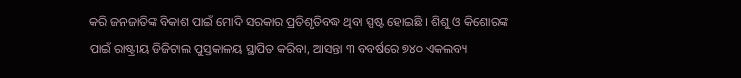କରି ଜନଜାତିଙ୍କ ବିକାଶ ପାଇଁ ମୋଦି ସରକାର ପ୍ରତିଶୃତିବଦ୍ଧ ଥିବା ସ୍ପଷ୍ଟ ହୋଇଛି । ଶିଶୁ ଓ କିଶୋରଙ୍କ ପାଇଁ ରାଷ୍ଟ୍ରୀୟ ଡିଜିଟାଲ ପୁସ୍ତକାଳୟ ସ୍ଥାପିତ କରିବା, ଆସନ୍ତା ୩ ବବର୍ଷରେ ୭୪୦ ଏକଲବ୍ୟ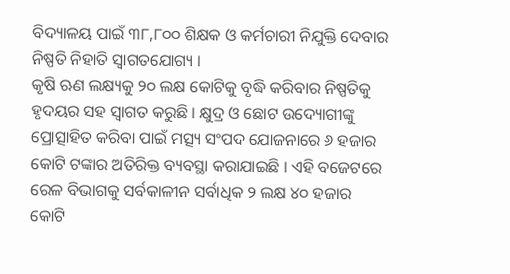ବିଦ୍ୟାଳୟ ପାଇଁ ୩୮,୮୦୦ ଶିକ୍ଷକ ଓ କର୍ମଚାରୀ ନିଯୁକ୍ତି ଦେବାର ନିଷ୍ପତି ନିହାତି ସ୍ୱାଗତଯୋଗ୍ୟ ।
କୃଷି ଋଣ ଲକ୍ଷ୍ୟକୁ ୨୦ ଲକ୍ଷ କୋଟିକୁ ବୃଦ୍ଧି କରିବାର ନିଷ୍ପତିକୁ ହୃଦୟର ସହ ସ୍ୱାଗତ କରୁଛି । କ୍ଷୁଦ୍ର ଓ ଛୋଟ ଉଦ୍ୟୋଗୀଙ୍କୁ ପ୍ରୋତ୍ସାହିତ କରିବା ପାଇଁ ମତ୍ସ୍ୟ ସଂପଦ ଯୋଜନାରେ ୬ ହଜାର କୋଟି ଟଙ୍କାର ଅତିରିକ୍ତ ବ୍ୟବସ୍ଥା କରାଯାଇଛି । ଏହି ବଜେଟରେ ରେଳ ବିଭାଗକୁ ସର୍ବକାଳୀନ ସର୍ବାଧିକ ୨ ଲକ୍ଷ ୪୦ ହଜାର କୋଟି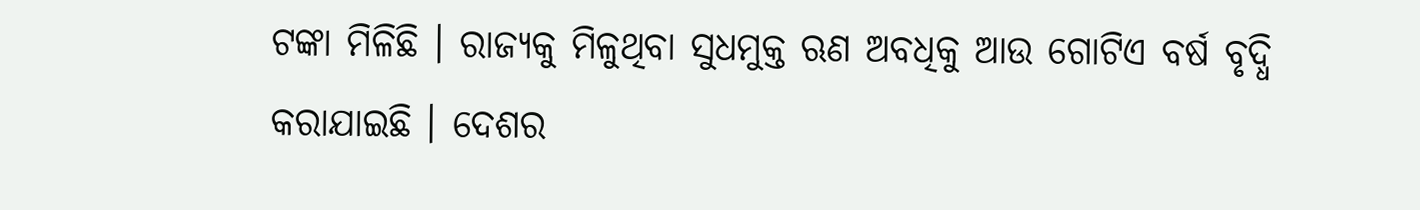ଟଙ୍କା ମିଳିଛି । ରାଜ୍ୟକୁ ମିଳୁଥିବା ସୁଧମୁକ୍ତ ଋଣ ଅବଧିକୁ ଆଉ ଗୋଟିଏ ବର୍ଷ ବୃଦ୍ଧି କରାଯାଇଛି । ଦେଶର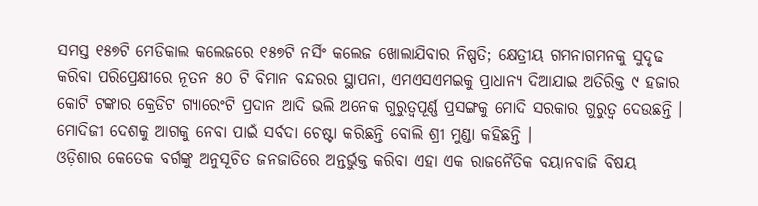ସମସ୍ତ ୧୫୭ଟି ମେଡିକାଲ କଲେଜରେ ୧୫୭ଟି ନର୍ସିଂ କଲେଜ ଖୋଲାଯିବାର ନିଷ୍ପତି; କ୍ଷେତ୍ରୀୟ ଗମନାଗମନକୁ ସୁଦୃଢ କରିବା ପରିପ୍ରେକ୍ଷୀରେ ନୂତନ ୫୦ ଟି ବିମାନ ବନ୍ଦରର ସ୍ଥାପନା, ଏମଏସଏମଇକୁ ପ୍ରାଧାନ୍ୟ ଦିଆଯାଇ ଅତିରିକ୍ତ ୯ ହଜାର କୋଟି ଟଙ୍କାର କ୍ରେଡିଟ ଗ୍ୟାରେଂଟି ପ୍ରଦାନ ଆଦି ଭଲି ଅନେକ ଗୁରୁତ୍ୱପୂର୍ଣ୍ଣ ପ୍ରସଙ୍ଗକୁ ମୋଦି ସରକାର ଗୁରୁତ୍ୱ ଦେଉଛନ୍ତି । ମୋଦିଜୀ ଦେଶକୁ ଆଗକୁ ନେବା ପାଇଁ ସର୍ବଦା ଚେଷ୍ଟା କରିଛନ୍ତି ବୋଲି ଶ୍ରୀ ମୁଣ୍ଡା କହିଛନ୍ତି ।
ଓଡ଼ିଶାର କେତେକ ବର୍ଗଙ୍କୁ ଅନୁସୂଚିତ ଜନଜାତିରେ ଅନ୍ତର୍ଭୁକ୍ତ କରିବା ଏହା ଏକ ରାଜନୈତିକ ବୟାନବାଜି ବିଷୟ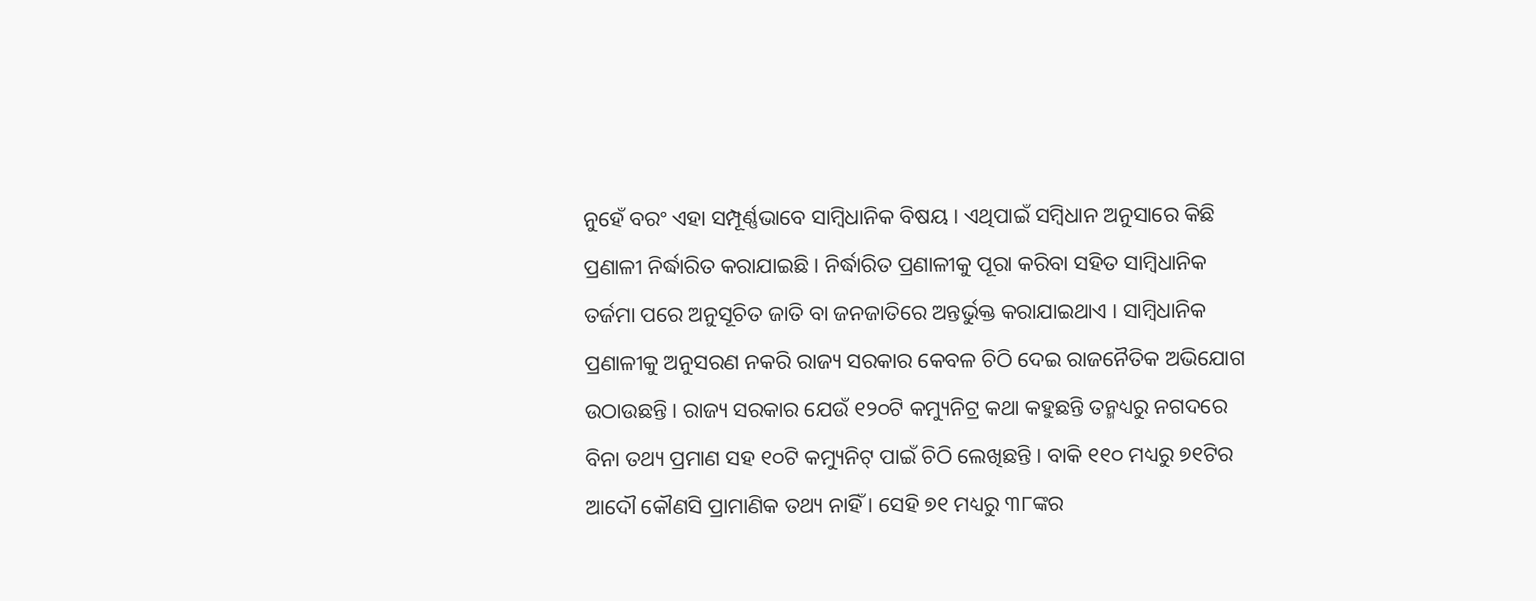ନୁହେଁ ବରଂ ଏହା ସମ୍ପୂର୍ଣ୍ଣଭାବେ ସାମ୍ବିଧାନିକ ବିଷୟ । ଏଥିପାଇଁ ସମ୍ବିଧାନ ଅନୁସାରେ କିଛି ପ୍ରଣାଳୀ ନିର୍ଦ୍ଧାରିତ କରାଯାଇଛି । ନିର୍ଦ୍ଧାରିତ ପ୍ରଣାଳୀକୁ ପୂରା କରିବା ସହିତ ସାମ୍ବିଧାନିକ ତର୍ଜମା ପରେ ଅନୁସୂଚିତ ଜାତି ବା ଜନଜାତିରେ ଅନ୍ତର୍ଭୁକ୍ତ କରାଯାଇଥାଏ । ସାମ୍ବିଧାନିକ ପ୍ରଣାଳୀକୁ ଅନୁସରଣ ନକରି ରାଜ୍ୟ ସରକାର କେବଳ ଚିଠି ଦେଇ ରାଜନୈତିକ ଅଭିଯୋଗ ଉଠାଉଛନ୍ତି । ରାଜ୍ୟ ସରକାର ଯେଉଁ ୧୨୦ଟି କମ୍ୟୁନିଟ୍ର କଥା କହୁଛନ୍ତି ତନ୍ମଧ୍ୟରୁ ନଗଦରେ ବିନା ତଥ୍ୟ ପ୍ରମାଣ ସହ ୧୦ଟି କମ୍ୟୁନିଟ୍ ପାଇଁ ଚିଠି ଲେଖିଛନ୍ତି । ବାକି ୧୧୦ ମଧ୍ୟରୁ ୭୧ଟିର ଆଦୌ କୌଣସି ପ୍ରାମାଣିକ ତଥ୍ୟ ନାହିଁ । ସେହି ୭୧ ମଧ୍ୟରୁ ୩୮ଙ୍କର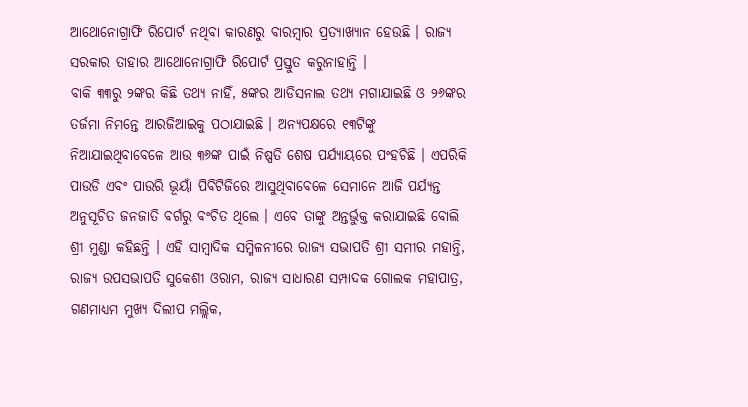ଆଥୋନୋଗ୍ରାଫି ରିପୋର୍ଟ ନଥିବା କାରଣରୁ ବାରମ୍ବାର ପ୍ରତ୍ୟାଖ୍ୟାନ ହେଉଛି । ରାଜ୍ୟ ସରକାର ତାହାର ଆଥୋନୋଗ୍ରାଫି ରିପୋର୍ଟ ପ୍ରସ୍ତୁତ କରୁନାହାନ୍ତି ।
ବାକି ୩୩ରୁ ୨ଙ୍କର କିଛି ତଥ୍ୟ ନାହିଁ, ୫ଙ୍କର ଆଡିସନାଲ ତଥ୍ୟ ମଗାଯାଇଛି ଓ ୨୬ଙ୍କର ତର୍ଜମା ନିମନ୍ତେ ଆରଜିଆଇକୁ ପଠାଯାଇଛି । ଅନ୍ୟପକ୍ଷରେ ୧୩ଟିଙ୍କୁ ନିଆଯାଇଥିବାବେଳେ ଆଉ ୩୬ଙ୍କ ପାଇଁ ନିଷ୍ପତି ଶେଷ ପର୍ଯ୍ୟାୟରେ ପଂହଚିଛି । ଏପରିକି ପାଉଡି ଏବଂ ପାଉରି ଭୂୟାଁ ପିବିଟିଜିରେ ଆସୁଥିବାବେଳେ ସେମାନେ ଆଜି ପର୍ଯ୍ୟନ୍ତ ଅନୁସୂଚିତ ଜନଜାତି ବର୍ଗରୁ ବଂଚିତ ଥିଲେ । ଏବେ ତାଙ୍କୁ ଅନ୍ତର୍ଭୁକ୍ତ କରାଯାଇଛି ବୋଲି ଶ୍ରୀ ମୁଣ୍ଡା କହିଛନ୍ତି । ଏହି ସାମ୍ବାଦିକ ସମ୍ମିଳନୀରେ ରାଜ୍ୟ ସଭାପତି ଶ୍ରୀ ସମୀର ମହାନ୍ତି, ରାଜ୍ୟ ଉପସଭାପତି ସୁକେଶୀ ଓରାମ, ରାଜ୍ୟ ସାଧାରଣ ସମ୍ପାଦକ ଗୋଲକ ମହାପାତ୍ର, ଗଣମାଧ୍ୟମ ମୁଖ୍ୟ ଦିଲୀପ ମଲ୍ଲିକ,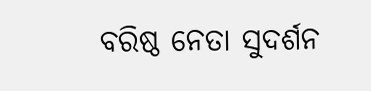ବରିଷ୍ଠ ନେତା ସୁଦର୍ଶନ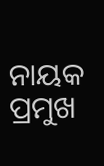ନାୟକ ପ୍ରମୁଖ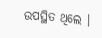ଉପସ୍ଥିତ ଥିଲେ ।